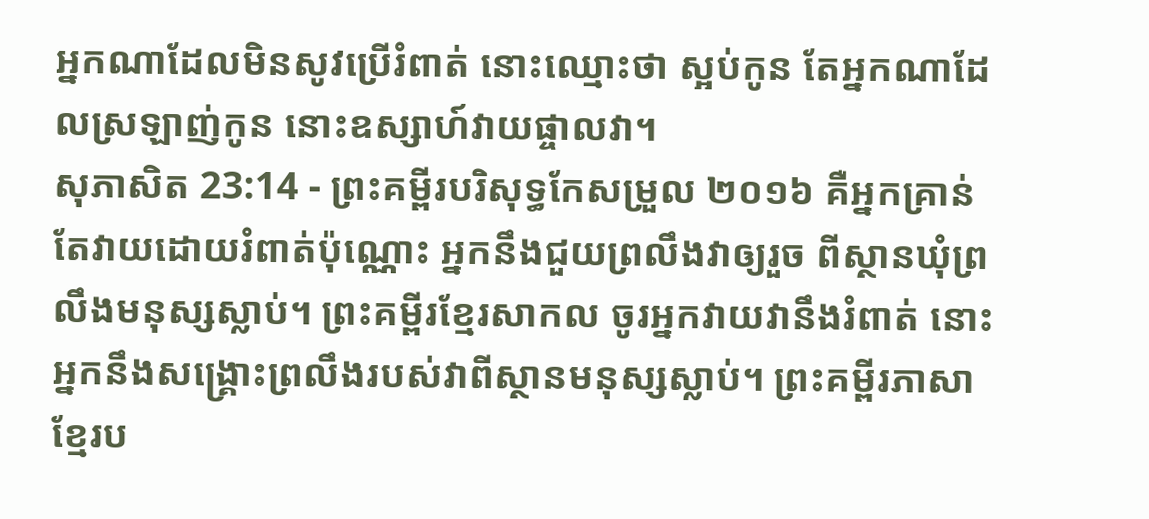អ្នកណាដែលមិនសូវប្រើរំពាត់ នោះឈ្មោះថា ស្អប់កូន តែអ្នកណាដែលស្រឡាញ់កូន នោះឧស្សាហ៍វាយផ្ចាលវា។
សុភាសិត 23:14 - ព្រះគម្ពីរបរិសុទ្ធកែសម្រួល ២០១៦ គឺអ្នកគ្រាន់តែវាយដោយរំពាត់ប៉ុណ្ណោះ អ្នកនឹងជួយព្រលឹងវាឲ្យរួច ពីស្ថានឃុំព្រលឹងមនុស្សស្លាប់។ ព្រះគម្ពីរខ្មែរសាកល ចូរអ្នកវាយវានឹងរំពាត់ នោះអ្នកនឹងសង្គ្រោះព្រលឹងរបស់វាពីស្ថានមនុស្សស្លាប់។ ព្រះគម្ពីរភាសាខ្មែរប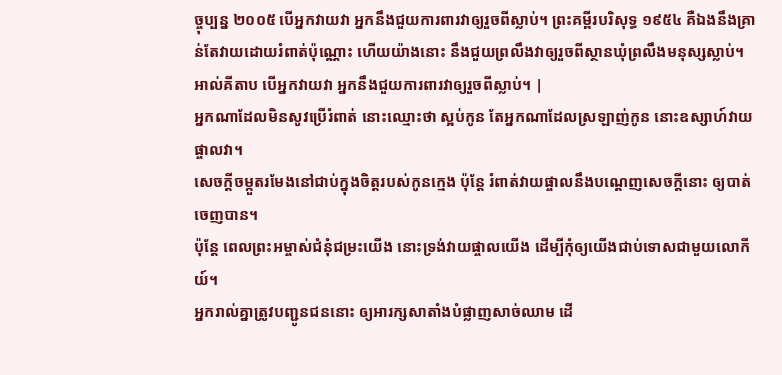ច្ចុប្បន្ន ២០០៥ បើអ្នកវាយវា អ្នកនឹងជួយការពារវាឲ្យរួចពីស្លាប់។ ព្រះគម្ពីរបរិសុទ្ធ ១៩៥៤ គឺឯងនឹងគ្រាន់តែវាយដោយរំពាត់ប៉ុណ្ណោះ ហើយយ៉ាងនោះ នឹងជួយព្រលឹងវាឲ្យរួចពីស្ថានឃុំព្រលឹងមនុស្សស្លាប់។ អាល់គីតាប បើអ្នកវាយវា អ្នកនឹងជួយការពារវាឲ្យរួចពីស្លាប់។ |
អ្នកណាដែលមិនសូវប្រើរំពាត់ នោះឈ្មោះថា ស្អប់កូន តែអ្នកណាដែលស្រឡាញ់កូន នោះឧស្សាហ៍វាយផ្ចាលវា។
សេចក្ដីចម្កួតរមែងនៅជាប់ក្នុងចិត្តរបស់កូនក្មេង ប៉ុន្តែ រំពាត់វាយផ្ចាលនឹងបណ្តេញសេចក្ដីនោះ ឲ្យបាត់ចេញបាន។
ប៉ុន្តែ ពេលព្រះអម្ចាស់ជំនុំជម្រះយើង នោះទ្រង់វាយផ្ចាលយើង ដើម្បីកុំឲ្យយើងជាប់ទោសជាមួយលោកីយ៍។
អ្នករាល់គ្នាត្រូវបញ្ជូនជននោះ ឲ្យអារក្សសាតាំងបំផ្លាញសាច់ឈាម ដើ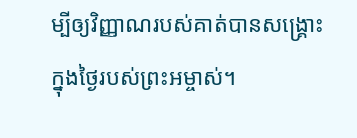ម្បីឲ្យវិញ្ញាណរបស់គាត់បានសង្គ្រោះ ក្នុងថ្ងៃរបស់ព្រះអម្ចាស់។